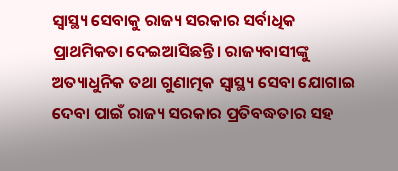ସ୍ବାସ୍ଥ୍ୟ ସେବାକୁ ରାଜ୍ୟ ସରକାର ସର୍ବାଧିକ ପ୍ରାଥମିକତା ଦେଇଆସିଛନ୍ତି। ରାଜ୍ୟବାସୀଙ୍କୁ ଅତ୍ୟାଧୁନିକ ତଥା ଗୁଣାତ୍ମକ ସ୍ବାସ୍ଥ୍ୟ ସେବା ଯୋଗାଇ ଦେବା ପାଇଁ ରାଜ୍ୟ ସରକାର ପ୍ରତିବଦ୍ଧତାର ସହ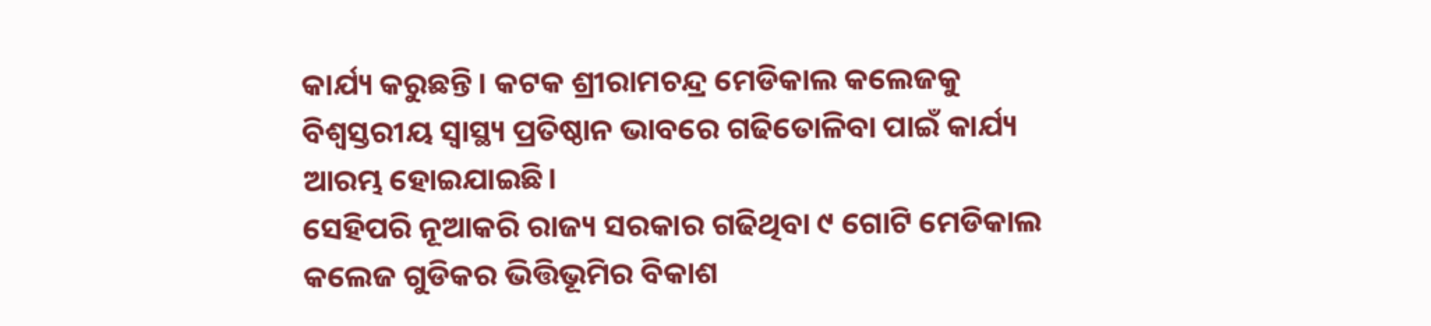କାର୍ଯ୍ୟ କରୁଛନ୍ତି। କଟକ ଶ୍ରୀରାମଚନ୍ଦ୍ର ମେଡିକାଲ କଲେଜକୁ ବିଶ୍ବସ୍ତରୀୟ ସ୍ବାସ୍ଥ୍ୟ ପ୍ରତିଷ୍ଠାନ ଭାବରେ ଗଢିତୋଳିବା ପାଇଁ କାର୍ଯ୍ୟ ଆରମ୍ଭ ହୋଇଯାଇଛି।
ସେହିପରି ନୂଆକରି ରାଜ୍ୟ ସରକାର ଗଢିଥିବା ୯ ଗୋଟି ମେଡିକାଲ କଲେଜ ଗୁଡିକର ଭିତ୍ତିଭୂମିର ବିକାଶ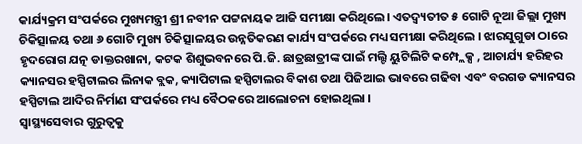କାର୍ଯ୍ୟକ୍ରମ ସଂପର୍କରେ ମୁଖ୍ୟମନ୍ତ୍ରୀ ଶ୍ରୀ ନବୀନ ପଟ୍ଟନାୟକ ଆଜି ସମୀକ୍ଷା କରିଥିଲେ। ଏତଦ୍ବ୍ୟତୀତ ୫ ଗୋଟି ନୂଆ ଜିଲ୍ଲା ମୁଖ୍ୟ ଚିକିତ୍ସାଳୟ ତଥା ୬ ଗୋଟି ମୁଖ୍ୟ ଚିକିତ୍ସାଳୟର ଉନ୍ନତିକରଣ କାର୍ଯ୍ୟ ସଂପର୍କରେ ମଧ୍ୟ ସମୀକ୍ଷା କରିଥିଲେ । ଝାରସୁଗୁଡା ଠାରେ ହୃଦରୋଗ ଯତ୍ନ ଡାକ୍ତରଖାନା, କଟକ ଶିଶୁଭବନରେ ପି.ଜି. ଛାତ୍ରଛାତ୍ରୀଙ୍କ ପାଇଁ ମଲ୍ଟି ୟୁଟିଲିଟି କମ୍ପ୍ଲେକ୍ସ , ଆଚାର୍ଯ୍ୟ ହରିହର କ୍ୟାନସର ହସ୍ପିଟାଲର ଲିନାକ ବ୍ଲକ, କ୍ୟାପିଟାଲ ହସ୍ପିଟାଲର ବିକାଶ ତଥା ପିଜିଆଇ ଭାବରେ ଗଢିବା ଏବଂ ବରଗଡ କ୍ୟାନସର ହସ୍ପିଟାଲ ଆଦିର ନିର୍ମାଣ ସଂପର୍କରେ ମଧ୍ୟ ବୈଠକରେ ଆଲୋଚନା ହୋଇଥିଲା ।
ସ୍ବାସ୍ଥ୍ୟସେବାର ଗୁରୁତ୍ବକୁ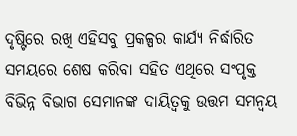ଦୃଷ୍ଟିରେ ରଖି ଏହିସବୁ ପ୍ରକଳ୍ପର କାର୍ଯ୍ୟ ନିର୍ଦ୍ଧାରିତ ସମୟରେ ଶେଷ କରିବା ସହିତ ଏଥିରେ ସଂପୃକ୍ତ ବିଭିନ୍ନ ବିଭାଗ ସେମାନଙ୍କ ଦାୟିତ୍ବକୁ ଉତ୍ତମ ସମନ୍ବୟ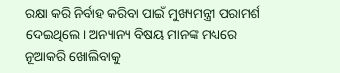ରକ୍ଷା କରି ନିର୍ବାହ କରିବା ପାଇଁ ମୁଖ୍ୟମନ୍ତ୍ରୀ ପରାମର୍ଶ ଦେଇଥିଲେ। ଅନ୍ୟାନ୍ୟ ବିଷୟ ମାନଙ୍କ ମଧ୍ୟରେ ନୂଆକରି ଖୋଲିବାକୁ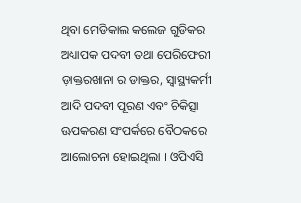ଥିବା ମେଡିକାଲ କଲେଜ ଗୁଡିକର ଅଧ୍ୟାପକ ପଦବୀ ତଥା ପେରିଫେରୀ ଡ଼ାକ୍ତରଖାନା ର ଡାକ୍ତର, ସ୍ବାସ୍ଥ୍ୟକର୍ମୀ ଆଦି ପଦବୀ ପୂରଣ ଏବଂ ଚିକିତ୍ସା ଊପକରଣ ସଂପର୍କରେ ବୈଠକରେ ଆଲୋଚନା ହୋଇଥିଲା । ଓପିଏସି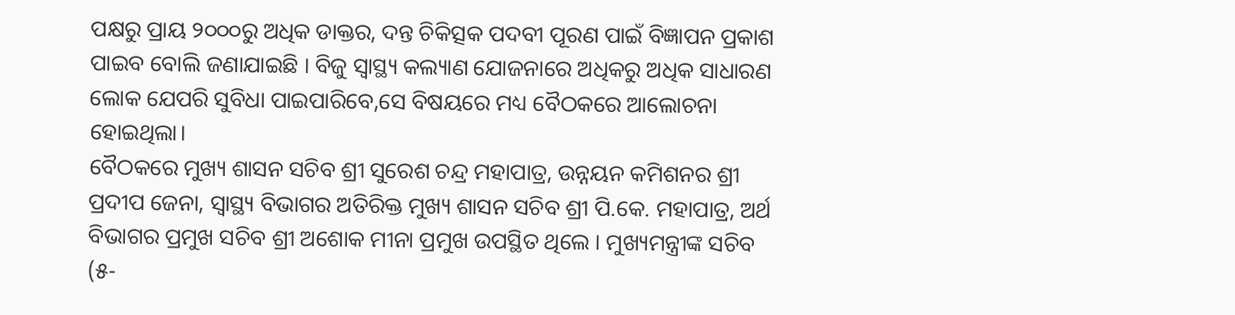ପକ୍ଷରୁ ପ୍ରାୟ ୨୦୦୦ରୁ ଅଧିକ ଡାକ୍ତର, ଦନ୍ତ ଚିକିତ୍ସକ ପଦବୀ ପୂରଣ ପାଇଁ ବିଜ୍ଞାପନ ପ୍ରକାଶ ପାଇବ ବୋଲି ଜଣାଯାଇଛି । ବିଜୁ ସ୍ବାସ୍ଥ୍ୟ କଲ୍ୟାଣ ଯୋଜନାରେ ଅଧିକରୁ ଅଧିକ ସାଧାରଣ ଲୋକ ଯେପରି ସୁବିଧା ପାଇପାରିବେ,ସେ ବିଷୟରେ ମଧ୍ୟ ବୈଠକରେ ଆଲୋଚନା ହୋଇଥିଲା।
ବୈଠକରେ ମୁଖ୍ୟ ଶାସନ ସଚିବ ଶ୍ରୀ ସୁରେଶ ଚନ୍ଦ୍ର ମହାପାତ୍ର, ଉନ୍ନୟନ କମିଶନର ଶ୍ରୀ ପ୍ରଦୀପ ଜେନା, ସ୍ବାସ୍ଥ୍ୟ ବିଭାଗର ଅତିରିକ୍ତ ମୁଖ୍ୟ ଶାସନ ସଚିବ ଶ୍ରୀ ପି.କେ. ମହାପାତ୍ର, ଅର୍ଥ ବିଭାଗର ପ୍ରମୁଖ ସଚିବ ଶ୍ରୀ ଅଶୋକ ମୀନା ପ୍ରମୁଖ ଉପସ୍ଥିତ ଥିଲେ । ମୁଖ୍ୟମନ୍ତ୍ରୀଙ୍କ ସଚିବ (୫-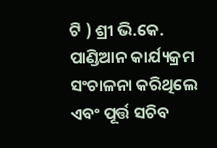ଟି ) ଶ୍ରୀ ଭି.କେ. ପାଣ୍ଡିଆନ କାର୍ଯ୍ୟକ୍ରମ ସଂଚାଳନା କରିଥିଲେ ଏବଂ ପୂର୍ତ୍ତ ସଚିବ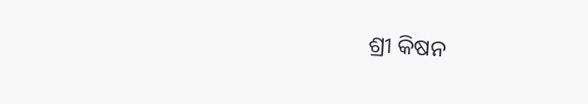ଶ୍ରୀ କିଷନ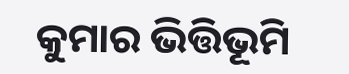କୁମାର ଭିତ୍ତିଭୂମି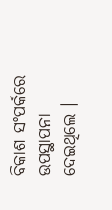ବିକାଶ ସଂପର୍କରେ ଉପସ୍ଥାପନା ଦେଇଥିଲେ ।